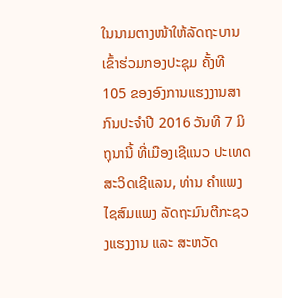ໃນນາມຕາງໜ້າໃຫ້ລັດຖະບານເຂົ້າຮ່ວມກອງປະຊຸມ ຄັ້ງທີ 105 ຂອງອົງການແຮງງານສາກົນປະຈຳປີ 2016 ວັນທີ 7 ມິຖຸນານີ້ ທີ່ເມືອງເຊີແນວ ປະເທດສະວິດເຊີແລນ, ທ່ານ ຄຳແພງ ໄຊສົມແພງ ລັດຖະມົນຕີກະຊວງແຮງງານ ແລະ ສະຫວັດ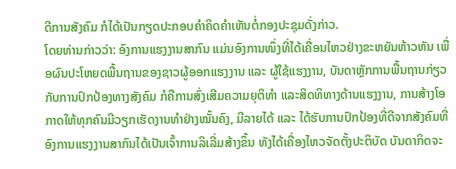ດີການສັງຄົມ ກໍໄດ້ເປັນກຽດປະກອບຄຳຄິດຄຳເຫັນຕໍ່ກອງປະຊຸມດັ່ງກ່າວ.
ໂດຍທ່ານກ່າວວ່າ: ອົງການແຮງງານສາກົນ ແມ່ນອົງການໜຶ່ງທີ່ໄດ້ເຄື່ອນໄຫວຢ່າງຂະຫຍັນຫ້າວຫັນ ເພື່ອຜົນປະໂຫຍດພື້ນຖານຂອງຊາວຜູ້ອອກແຮງງານ ແລະ ຜູ້ໃຊ້ແຮງງານ, ບັນດາຫຼັກການພື້ນຖານກ່ຽວກັບການປົກປ້ອງທາງສັງຄົມ ກໍຄືການສົ່ງເສີມຄວາມຍຸຕິທຳ ແລະສິດທິທາງດ້ານແຮງງານ, ການສ້າງໂອກາດໃຫ້ທຸກຄົນມີວຽກເຮັດງານທຳຢ່າງໝັ້ນຄົງ, ມີລາຍໄດ້ ແລະ ໄດ້ຮັບການປົກປ້ອງທີ່ດີຈາກສັງຄົມທີ່ອົງການແຮງງານສາກົນໄດ້ເປັນເຈົ້າການລິເລີ່ມສ້າງຂຶ້ນ ທັງໄດ້ເຄື່ອງໄຫວຈັດຕັ້ງປະຕິບັດ ບັນດາກິດຈະ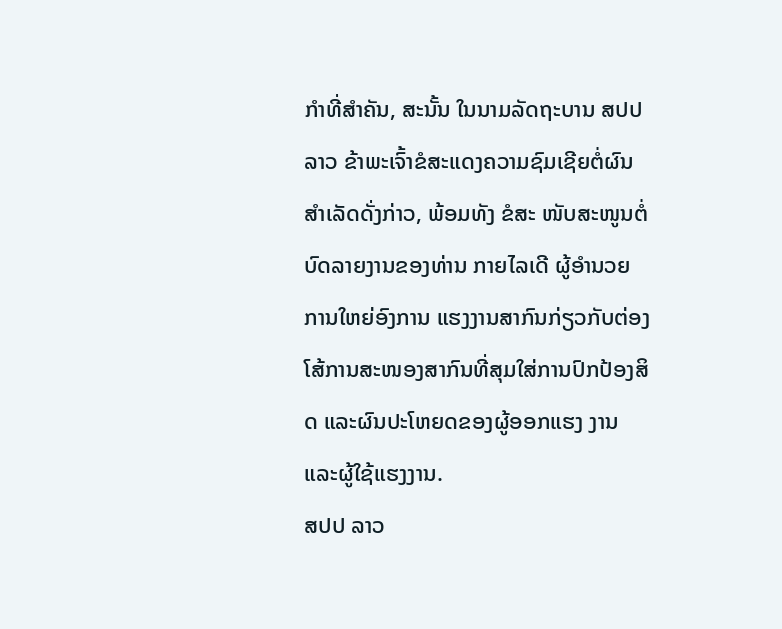ກຳທີ່ສຳຄັນ, ສະນັ້ນ ໃນນາມລັດຖະບານ ສປປ ລາວ ຂ້າພະເຈົ້າຂໍສະແດງຄວາມຊົມເຊີຍຕໍ່ຜົນສຳເລັດດັ່ງກ່າວ, ພ້ອມທັງ ຂໍສະ ໜັບສະໜູນຕໍ່ບົດລາຍງານຂອງທ່ານ ກາຍໄລເດີ ຜູ້ອຳນວຍການໃຫຍ່ອົງການ ແຮງງານສາກົນກ່ຽວກັບຕ່ອງໂສ້ການສະໜອງສາກົນທີ່ສຸມໃສ່ການປົກປ້ອງສິດ ແລະຜົນປະໂຫຍດຂອງຜູ້ອອກແຮງ ງານ ແລະຜູ້ໃຊ້ແຮງງານ.
ສປປ ລາວ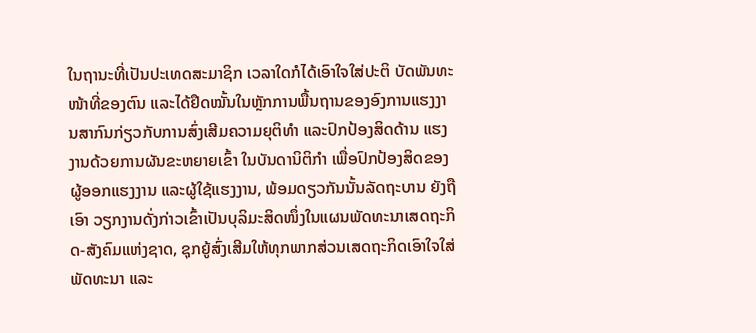ໃນຖານະທີ່ເປັນປະເທດສະມາຊິກ ເວລາໃດກໍໄດ້ເອົາໃຈໃສ່ປະຕິ ບັດພັນທະໜ້າທີ່ຂອງຕົນ ແລະໄດ້ຢຶດໝັ້ນໃນຫຼັກການພື້ນຖານຂອງອົງການແຮງງານສາກົນກ່ຽວກັບການສົ່ງເສີມຄວາມຍຸຕິທຳ ແລະປົກປ້ອງສິດດ້ານ ແຮງງານດ້ວຍການຜັນຂະຫຍາຍເຂົ້າ ໃນບັນດານິຕິກຳ ເພື່ອປົກປ້ອງສິດຂອງຜູ້ອອກແຮງງານ ແລະຜູ້ໃຊ້ແຮງງານ, ພ້ອມດຽວກັນນັ້ນລັດຖະບານ ຍັງຖືເອົາ ວຽກງານດັ່ງກ່າວເຂົ້າເປັນບຸລິມະສິດໜຶ່ງໃນແຜນພັດທະນາເສດຖະກິດ-ສັງຄົມແຫ່ງຊາດ, ຊຸກຍູ້ສົ່ງເສີມໃຫ້ທຸກພາກສ່ວນເສດຖະກິດເອົາໃຈໃສ່ພັດທະນາ ແລະ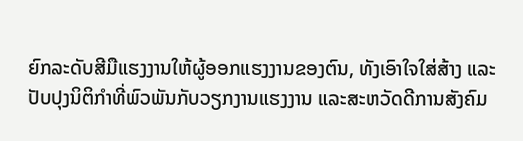ຍົກລະດັບສີມືແຮງງານໃຫ້ຜູ້ອອກແຮງງານຂອງຕົນ, ທັງເອົາໃຈໃສ່ສ້າງ ແລະປັບປຸງນິຕິກຳທີ່ພົວພັນກັບວຽກງານແຮງງານ ແລະສະຫວັດດີການສັງຄົມ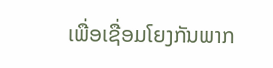ເພື່ອເຊື່ອມໂຍງກັນພາກ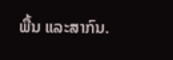ພື້ນ ແລະສາກົນ.